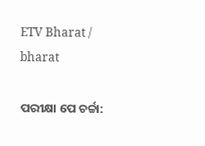ETV Bharat / bharat

ପରୀକ୍ଷା ପେ ଚର୍ଚ୍ଚା: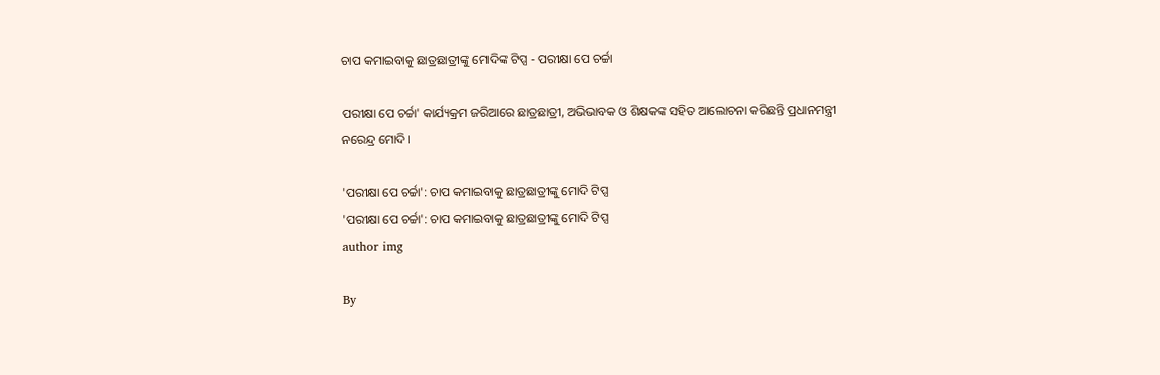ଚାପ କମାଇବାକୁ ଛାତ୍ରଛାତ୍ରୀଙ୍କୁ ମୋଦିଙ୍କ ଟିପ୍ସ - ପରୀକ୍ଷା ପେ ଚର୍ଚ୍ଚା

ପରୀକ୍ଷା ପେ ଚର୍ଚ୍ଚା' କାର୍ଯ୍ୟକ୍ରମ ଜରିଆରେ ଛାତ୍ରଛାତ୍ରୀ, ଅଭିଭାବକ ଓ ଶିକ୍ଷକଙ୍କ ସହିତ ଆଲୋଚନା କରିଛନ୍ତି ପ୍ରଧାନମନ୍ତ୍ରୀ ନରେନ୍ଦ୍ର ମୋଦି ।

'ପରୀକ୍ଷା ପେ ଚର୍ଚ୍ଚା': ଚାପ କମାଇବାକୁ ଛାତ୍ରଛାତ୍ରୀଙ୍କୁ ମୋଦି ଟିପ୍ସ
'ପରୀକ୍ଷା ପେ ଚର୍ଚ୍ଚା': ଚାପ କମାଇବାକୁ ଛାତ୍ରଛାତ୍ରୀଙ୍କୁ ମୋଦି ଟିପ୍ସ
author img

By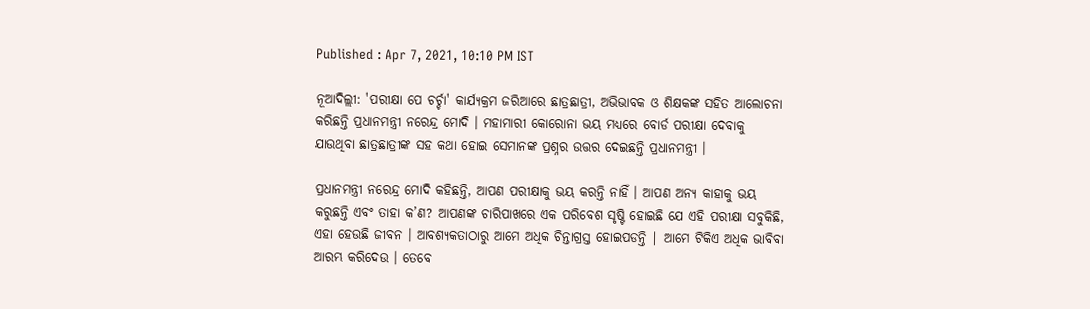Published : Apr 7, 2021, 10:10 PM IST

ନୂଆଦିଲ୍ଲୀ: 'ପରୀକ୍ଷା ପେ ଚର୍ଚ୍ଚା' କାର୍ଯ୍ୟକ୍ରମ ଜରିଆରେ ଛାତ୍ରଛାତ୍ରୀ, ଅଭିଭାବକ ଓ ଶିକ୍ଷକଙ୍କ ସହିତ ଆଲୋଚନା କରିଛନ୍ତି ପ୍ରଧାନମନ୍ତ୍ରୀ ନରେନ୍ଦ୍ର ମୋଦି । ମହାମାରୀ କୋରୋନା ଭୟ ମଧ୍ୟରେ ବୋର୍ଡ ପରୀକ୍ଷା ଦେବାକୁ ଯାଉଥିବା ଛାତ୍ରଛାତ୍ରୀଙ୍କ ସହ କଥା ହୋଇ ସେମାନଙ୍କ ପ୍ରଶ୍ନର ଉତ୍ତର ଦେଇଛନ୍ତି ପ୍ରଧାନମନ୍ତ୍ରୀ ।

ପ୍ରଧାନମନ୍ତ୍ରୀ ନରେନ୍ଦ୍ର ମୋଦି କହିଛନ୍ତି, ଆପଣ ପରୀକ୍ଷାକୁ ଭୟ କରନ୍ତି ନାହିଁ । ଆପଣ ଅନ୍ୟ କାହାକୁ ଭୟ କରୁଛନ୍ତି ଏବଂ ତାହା କ’ଣ? ଆପଣଙ୍କ ଚାରିପାଖରେ ଏକ ପରିବେଶ ସୃଷ୍ଟି ହୋଇଛି ଯେ ଏହି ପରୀକ୍ଷା ସବୁକିଛି, ଏହା ହେଉଛି ଜୀବନ । ଆବଶ୍ୟକତାଠାରୁ ଆମେ ଅଧିକ ଚିନ୍ତାଗ୍ରସ୍ତ ହୋଇପଡନ୍ତି | ଆମେ ଟିକିଏ ଅଧିକ ଭାବିବା ଆରମ୍ଭ କରିଦେଉ । ତେବେ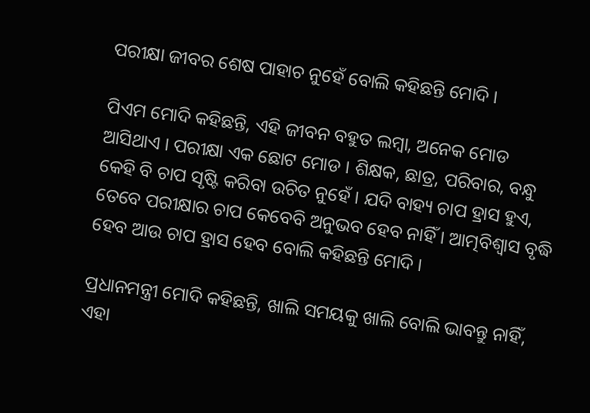ପରୀକ୍ଷା ଜୀବର ଶେଷ ପାହାଚ ନୁହେଁ ବୋଲି କହିଛନ୍ତି ମୋଦି ।

ପିଏମ ମୋଦି କହିଛନ୍ତି, ଏହି ଜୀବନ ବହୁତ ଲମ୍ବା, ଅନେକ ମୋଡ ଆସିଥାଏ । ପରୀକ୍ଷା ଏକ ଛୋଟ ମୋଡ । ଶିକ୍ଷକ, ଛାତ୍ର, ପରିବାର, ବନ୍ଧୁ କେହି ବି ଚାପ ସୃଷ୍ଟି କରିବା ଉଚିତ ନୁହେଁ । ଯଦି ବାହ୍ୟ ଚାପ ହ୍ରାସ ହୁଏ, ତେବେ ପରୀକ୍ଷାର ଚାପ କେବେବି ଅନୁଭବ ହେବ ନାହିଁ । ଆତ୍ମବିଶ୍ୱାସ ବୃଦ୍ଧି ହେବ ଆଉ ଚାପ ହ୍ରାସ ହେବ ବୋଲି କହିଛନ୍ତି ମୋଦି ।

ପ୍ରଧାନମନ୍ତ୍ରୀ ମୋଦି କହିଛନ୍ତି, ଖାଲି ସମୟକୁ ଖାଲି ବୋଲି ଭାବନ୍ତୁ ନାହିଁ, ଏହା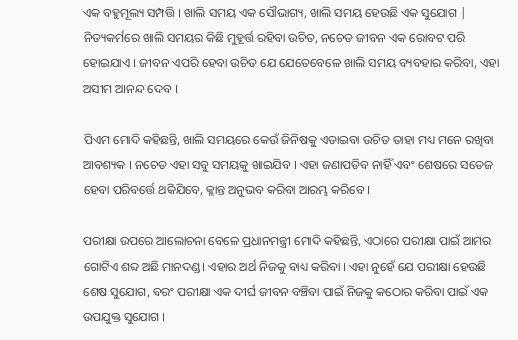ଏକ ବହୁମୂଲ୍ୟ ସମ୍ପତ୍ତି । ଖାଲି ସମୟ ଏକ ସୌଭାଗ୍ୟ, ଖାଲି ସମୟ ହେଉଛି ଏକ ସୁଯୋଗ | ନିତ୍ୟକର୍ମରେ ଖାଲି ସମୟର କିଛି ମୁହୂର୍ତ୍ତ ରହିବା ଉଚିତ, ନଚେତ ଜୀବନ ଏକ ରୋବଟ ପରି ହୋଇଯାଏ । ଜୀବନ ଏପରି ହେବା ଉଚିତ ଯେ ଯେତେବେଳେ ଖାଲି ସମୟ ବ୍ୟବହାର କରିବା, ଏହା ଅସୀମ ଆନନ୍ଦ ଦେବ ।

ପିଏମ ମୋଦି କହିଛନ୍ତି, ଖାଲି ସମୟରେ କେଉଁ ଜିନିଷକୁ ଏଡାଇବା ଉଚିତ ତାହା ମଧ୍ୟ ମନେ ରଖିବା ଆବଶ୍ୟକ । ନଚେତ ଏହା ସବୁ ସମୟକୁ ଖାଇଯିବ । ଏହା ଜଣାପଡିବ ନାହିଁ ଏବଂ ଶେଷରେ ସତେଜ ହେବା ପରିବର୍ତ୍ତେ ଥକିଯିବେ, କ୍ଳାନ୍ତ ଅନୁଭବ କରିବା ଆରମ୍ଭ କରିବେ ।

ପରୀକ୍ଷା ଉପରେ ଆଲୋଚନା ବେଳେ ପ୍ରଧାନମନ୍ତ୍ରୀ ମୋଦି କହିଛନ୍ତି, ଏଠାରେ ପରୀକ୍ଷା ପାଇଁ ଆମର ଗୋଟିଏ ଶବ୍ଦ ଅଛି ମାନଦଣ୍ଡ। ଏହାର ଅର୍ଥ ନିଜକୁ ବାଧ୍ୟ କରିବା । ଏହା ନୁହେଁ ଯେ ପରୀକ୍ଷା ହେଉଛି ଶେଷ ସୁଯୋଗ, ବରଂ ପରୀକ୍ଷା ଏକ ଦୀର୍ଘ ଜୀବନ ବଞ୍ଚିବା ପାଇଁ ନିଜକୁ କଠୋର କରିବା ପାଇଁ ଏକ ଉପଯୁକ୍ତ ସୁଯୋଗ ।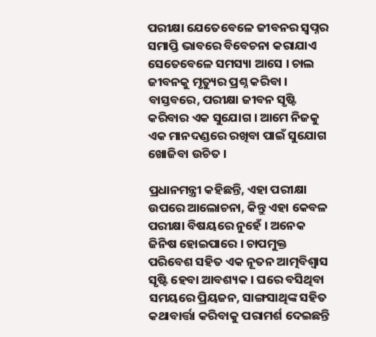ପରୀକ୍ଷା ଯେତେବେଳେ ଜୀବନର ସ୍ୱପ୍ନର ସମାପ୍ତି ଭାବରେ ବିବେଚନା କରାଯାଏ ସେତେବେଳେ ସମସ୍ୟା ଆସେ । ଚାଲ ଜୀବନକୁ ମୃତ୍ୟୁର ପ୍ରଶ୍ନ କରିବା । ବାସ୍ତବରେ, ପରୀକ୍ଷା ଜୀବନ ସୃଷ୍ଟି କରିବାର ଏକ ସୁଯୋଗ । ଆମେ ନିଜକୁ ଏକ ମାନଦଣ୍ଡରେ ରଖିବା ପାଇଁ ସୁଯୋଗ ଖୋଜିବା ଉଚିତ ।

ପ୍ରଧାନମନ୍ତ୍ରୀ କହିଛନ୍ତି, ଏହା ପରୀକ୍ଷା ଉପରେ ଆଲୋଚନା, କିନ୍ତୁ ଏହା କେବଳ ପରୀକ୍ଷା ବିଷୟରେ ନୁହେଁ । ଅନେକ ଜିନିଷ ହୋଇପାରେ । ଚାପମୁକ୍ତ ପରିବେଶ ସହିତ ଏକ ନୂତନ ଆତ୍ମବିଶ୍ୱାସ ସୃଷ୍ଟି ହେବା ଆବଶ୍ୟକ । ଘରେ ବସିଥିବା ସମୟରେ ପ୍ରିୟଜନ, ସାଙ୍ଗସାଥିଙ୍କ ସହିତ କଥାବାର୍ତ୍ତା କରିବାକୁ ପରାମର୍ଶ ଦେଇଛନ୍ତି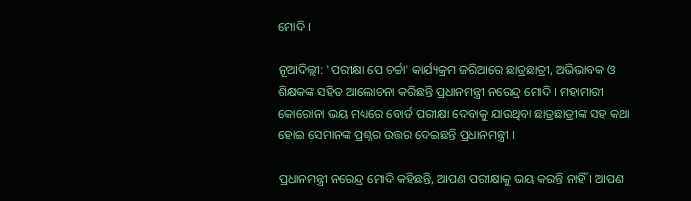ମୋଦି ।

ନୂଆଦିଲ୍ଲୀ: 'ପରୀକ୍ଷା ପେ ଚର୍ଚ୍ଚା' କାର୍ଯ୍ୟକ୍ରମ ଜରିଆରେ ଛାତ୍ରଛାତ୍ରୀ, ଅଭିଭାବକ ଓ ଶିକ୍ଷକଙ୍କ ସହିତ ଆଲୋଚନା କରିଛନ୍ତି ପ୍ରଧାନମନ୍ତ୍ରୀ ନରେନ୍ଦ୍ର ମୋଦି । ମହାମାରୀ କୋରୋନା ଭୟ ମଧ୍ୟରେ ବୋର୍ଡ ପରୀକ୍ଷା ଦେବାକୁ ଯାଉଥିବା ଛାତ୍ରଛାତ୍ରୀଙ୍କ ସହ କଥା ହୋଇ ସେମାନଙ୍କ ପ୍ରଶ୍ନର ଉତ୍ତର ଦେଇଛନ୍ତି ପ୍ରଧାନମନ୍ତ୍ରୀ ।

ପ୍ରଧାନମନ୍ତ୍ରୀ ନରେନ୍ଦ୍ର ମୋଦି କହିଛନ୍ତି, ଆପଣ ପରୀକ୍ଷାକୁ ଭୟ କରନ୍ତି ନାହିଁ । ଆପଣ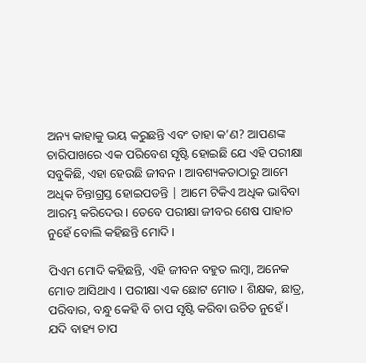ଅନ୍ୟ କାହାକୁ ଭୟ କରୁଛନ୍ତି ଏବଂ ତାହା କ’ଣ? ଆପଣଙ୍କ ଚାରିପାଖରେ ଏକ ପରିବେଶ ସୃଷ୍ଟି ହୋଇଛି ଯେ ଏହି ପରୀକ୍ଷା ସବୁକିଛି, ଏହା ହେଉଛି ଜୀବନ । ଆବଶ୍ୟକତାଠାରୁ ଆମେ ଅଧିକ ଚିନ୍ତାଗ୍ରସ୍ତ ହୋଇପଡନ୍ତି | ଆମେ ଟିକିଏ ଅଧିକ ଭାବିବା ଆରମ୍ଭ କରିଦେଉ । ତେବେ ପରୀକ୍ଷା ଜୀବର ଶେଷ ପାହାଚ ନୁହେଁ ବୋଲି କହିଛନ୍ତି ମୋଦି ।

ପିଏମ ମୋଦି କହିଛନ୍ତି, ଏହି ଜୀବନ ବହୁତ ଲମ୍ବା, ଅନେକ ମୋଡ ଆସିଥାଏ । ପରୀକ୍ଷା ଏକ ଛୋଟ ମୋଡ । ଶିକ୍ଷକ, ଛାତ୍ର, ପରିବାର, ବନ୍ଧୁ କେହି ବି ଚାପ ସୃଷ୍ଟି କରିବା ଉଚିତ ନୁହେଁ । ଯଦି ବାହ୍ୟ ଚାପ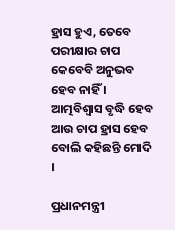ହ୍ରାସ ହୁଏ, ତେବେ ପରୀକ୍ଷାର ଚାପ କେବେବି ଅନୁଭବ ହେବ ନାହିଁ । ଆତ୍ମବିଶ୍ୱାସ ବୃଦ୍ଧି ହେବ ଆଉ ଚାପ ହ୍ରାସ ହେବ ବୋଲି କହିଛନ୍ତି ମୋଦି ।

ପ୍ରଧାନମନ୍ତ୍ରୀ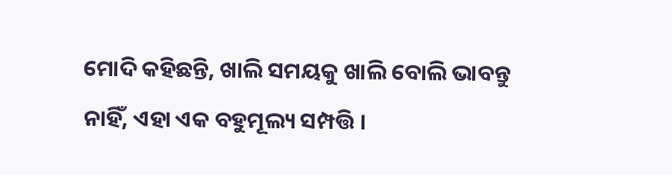ମୋଦି କହିଛନ୍ତି, ଖାଲି ସମୟକୁ ଖାଲି ବୋଲି ଭାବନ୍ତୁ ନାହିଁ, ଏହା ଏକ ବହୁମୂଲ୍ୟ ସମ୍ପତ୍ତି ।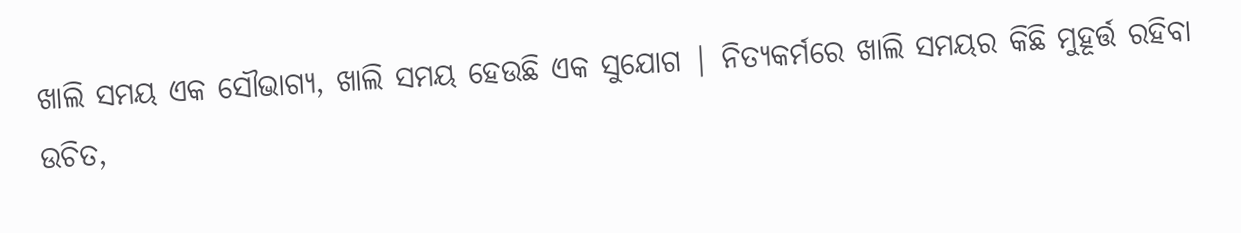ଖାଲି ସମୟ ଏକ ସୌଭାଗ୍ୟ, ଖାଲି ସମୟ ହେଉଛି ଏକ ସୁଯୋଗ | ନିତ୍ୟକର୍ମରେ ଖାଲି ସମୟର କିଛି ମୁହୂର୍ତ୍ତ ରହିବା ଉଚିତ,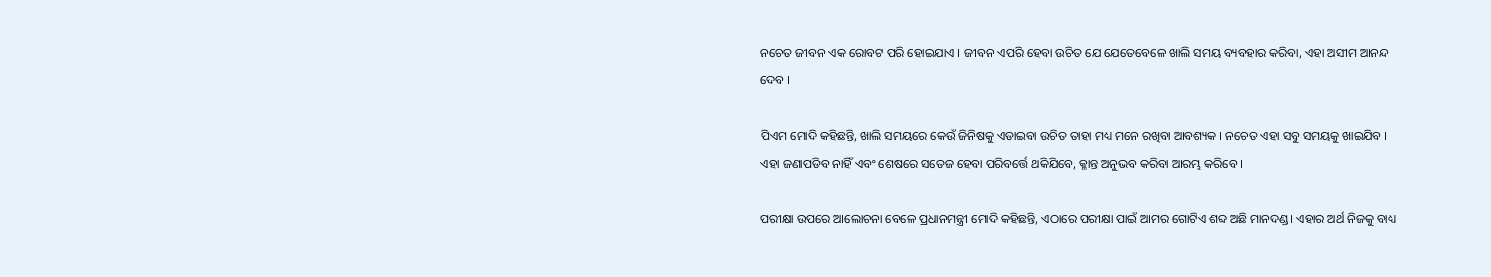ନଚେତ ଜୀବନ ଏକ ରୋବଟ ପରି ହୋଇଯାଏ । ଜୀବନ ଏପରି ହେବା ଉଚିତ ଯେ ଯେତେବେଳେ ଖାଲି ସମୟ ବ୍ୟବହାର କରିବା, ଏହା ଅସୀମ ଆନନ୍ଦ ଦେବ ।

ପିଏମ ମୋଦି କହିଛନ୍ତି, ଖାଲି ସମୟରେ କେଉଁ ଜିନିଷକୁ ଏଡାଇବା ଉଚିତ ତାହା ମଧ୍ୟ ମନେ ରଖିବା ଆବଶ୍ୟକ । ନଚେତ ଏହା ସବୁ ସମୟକୁ ଖାଇଯିବ । ଏହା ଜଣାପଡିବ ନାହିଁ ଏବଂ ଶେଷରେ ସତେଜ ହେବା ପରିବର୍ତ୍ତେ ଥକିଯିବେ, କ୍ଳାନ୍ତ ଅନୁଭବ କରିବା ଆରମ୍ଭ କରିବେ ।

ପରୀକ୍ଷା ଉପରେ ଆଲୋଚନା ବେଳେ ପ୍ରଧାନମନ୍ତ୍ରୀ ମୋଦି କହିଛନ୍ତି, ଏଠାରେ ପରୀକ୍ଷା ପାଇଁ ଆମର ଗୋଟିଏ ଶବ୍ଦ ଅଛି ମାନଦଣ୍ଡ। ଏହାର ଅର୍ଥ ନିଜକୁ ବାଧ୍ୟ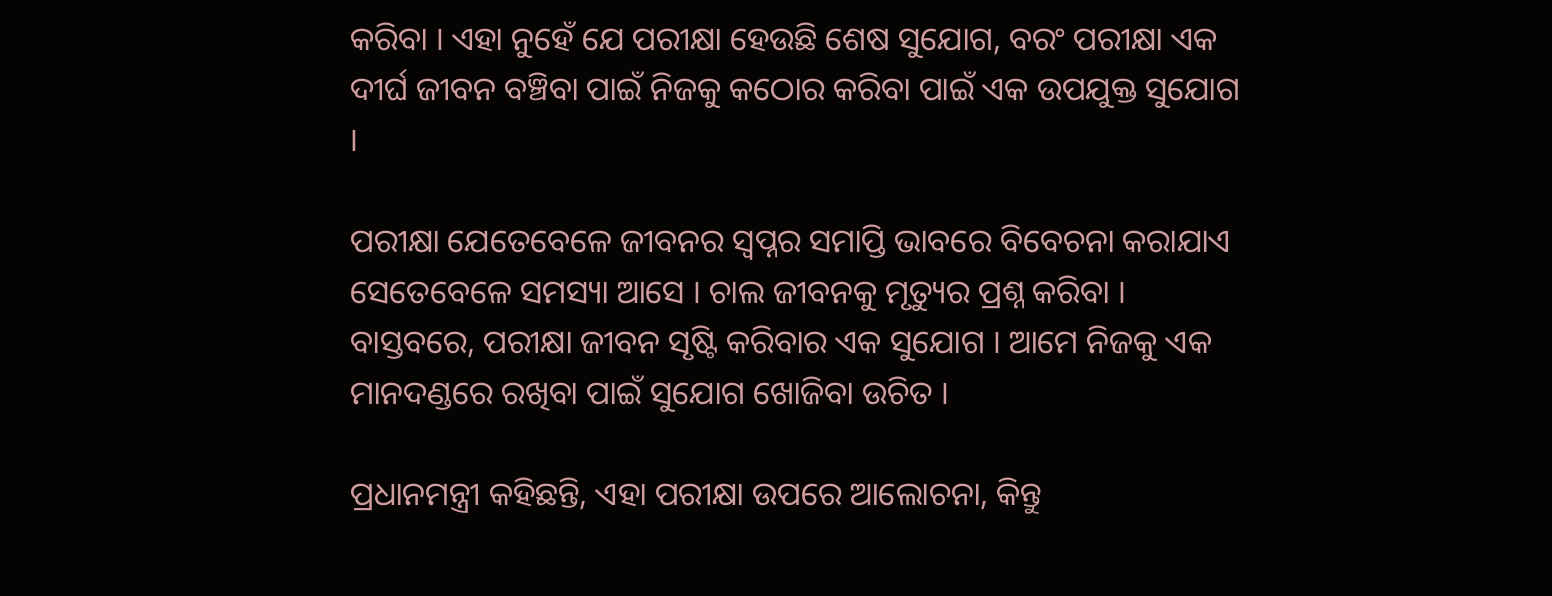କରିବା । ଏହା ନୁହେଁ ଯେ ପରୀକ୍ଷା ହେଉଛି ଶେଷ ସୁଯୋଗ, ବରଂ ପରୀକ୍ଷା ଏକ ଦୀର୍ଘ ଜୀବନ ବଞ୍ଚିବା ପାଇଁ ନିଜକୁ କଠୋର କରିବା ପାଇଁ ଏକ ଉପଯୁକ୍ତ ସୁଯୋଗ ।

ପରୀକ୍ଷା ଯେତେବେଳେ ଜୀବନର ସ୍ୱପ୍ନର ସମାପ୍ତି ଭାବରେ ବିବେଚନା କରାଯାଏ ସେତେବେଳେ ସମସ୍ୟା ଆସେ । ଚାଲ ଜୀବନକୁ ମୃତ୍ୟୁର ପ୍ରଶ୍ନ କରିବା । ବାସ୍ତବରେ, ପରୀକ୍ଷା ଜୀବନ ସୃଷ୍ଟି କରିବାର ଏକ ସୁଯୋଗ । ଆମେ ନିଜକୁ ଏକ ମାନଦଣ୍ଡରେ ରଖିବା ପାଇଁ ସୁଯୋଗ ଖୋଜିବା ଉଚିତ ।

ପ୍ରଧାନମନ୍ତ୍ରୀ କହିଛନ୍ତି, ଏହା ପରୀକ୍ଷା ଉପରେ ଆଲୋଚନା, କିନ୍ତୁ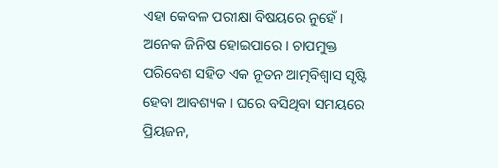ଏହା କେବଳ ପରୀକ୍ଷା ବିଷୟରେ ନୁହେଁ । ଅନେକ ଜିନିଷ ହୋଇପାରେ । ଚାପମୁକ୍ତ ପରିବେଶ ସହିତ ଏକ ନୂତନ ଆତ୍ମବିଶ୍ୱାସ ସୃଷ୍ଟି ହେବା ଆବଶ୍ୟକ । ଘରେ ବସିଥିବା ସମୟରେ ପ୍ରିୟଜନ,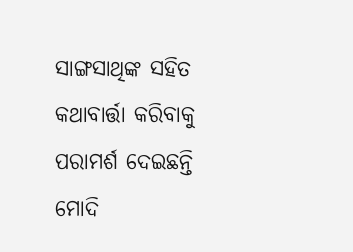ସାଙ୍ଗସାଥିଙ୍କ ସହିତ କଥାବାର୍ତ୍ତା କରିବାକୁ ପରାମର୍ଶ ଦେଇଛନ୍ତି ମୋଦି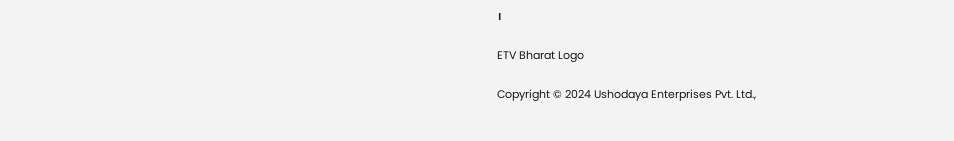।

ETV Bharat Logo

Copyright © 2024 Ushodaya Enterprises Pvt. Ltd.,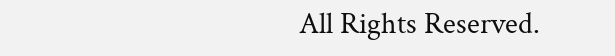All Rights Reserved.